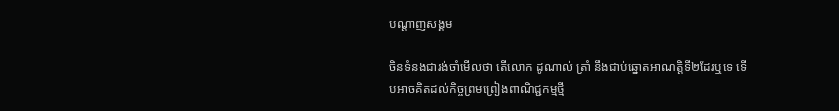បណ្តាញសង្គម

ចិនទំនងជារង់ចាំមើលថា តើលោក ដូណាល់ ត្រាំ នឹងជាប់ឆ្នោតអាណត្តិទី២ដែរឬទេ ទើបអាចគិតដល់កិច្ចព្រមព្រៀងពាណិជ្ជកម្មថ្មី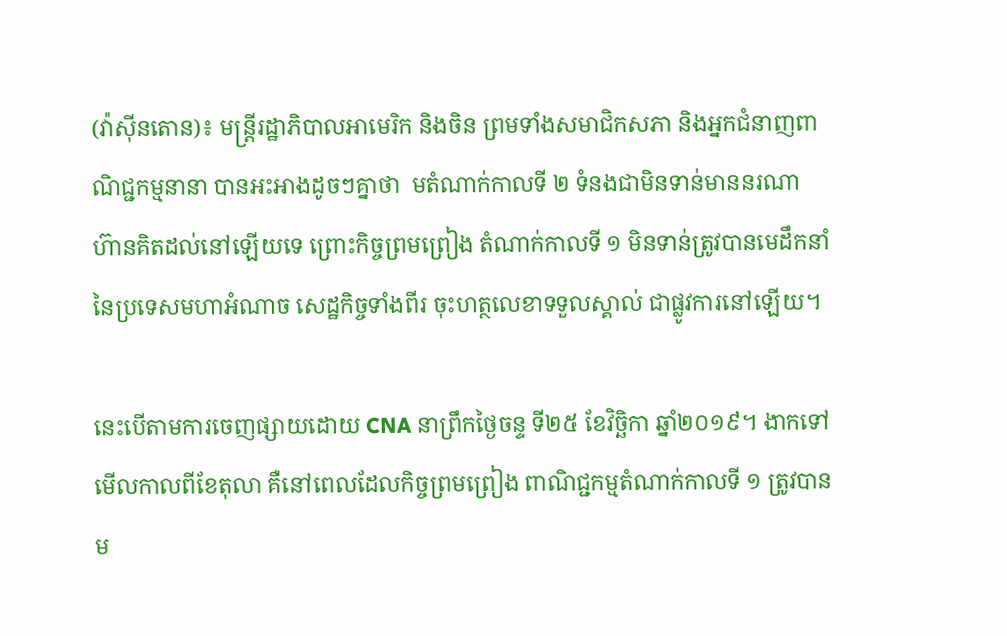(វ៉ាស៊ីនតោន)៖ មន្ត្រីរដ្ឋាភិបាលអាមេរិក និងចិន ព្រមទាំងសមាជិកសភា និងអ្នកជំនាញពាណិជ្ជកម្មនានា បានអះអាងដូចៗគ្នាថា  មតំណាក់កាលទី ២ ទំនងជាមិនទាន់មាននរណា ហ៊ានគិតដល់នៅឡើយទេ ព្រោះកិច្ចព្រមព្រៀង តំណាក់កាលទី ១ មិនទាន់ត្រូវបានមេដឹកនាំ នៃប្រទេសមហាអំណាច សេដ្ឋកិច្ចទាំងពីរ ចុះហត្ថលេខាទទួលស្គាល់ ជាផ្លូវការនៅឡើយ។

នេះបើតាមការចេញផ្សាយដោយ CNA នាព្រឹកថ្ងៃចន្ទ ទី២៥ ខែវិច្ឆិកា ឆ្នាំ២០១៩។ ងាកទៅមើលកាលពីខែតុលា គឺនៅពេលដែលកិច្ចព្រមព្រៀង ពាណិជ្ជកម្មតំណាក់កាលទី ១ ត្រូវបានម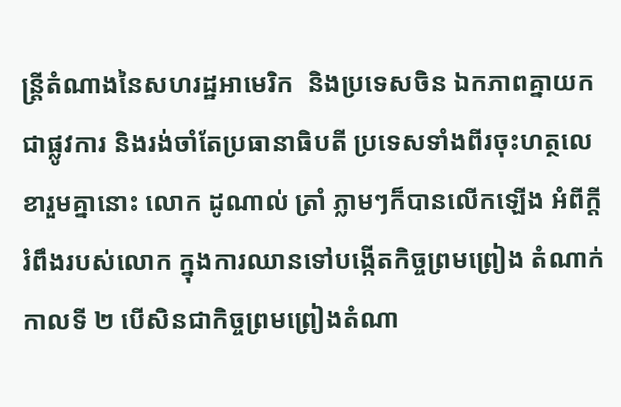ន្ត្រីតំណាងនៃសហរដ្ឋអាមេរិក  និងប្រទេសចិន ឯកភាពគ្នាយកជាផ្លូវការ និងរង់ចាំតែប្រធានាធិបតី ប្រទេសទាំងពីរចុះហត្ថលេខារួមគ្នានោះ លោក ដូណាល់ ត្រាំ ភ្លាមៗក៏បានលើកឡើង អំពីក្តីរំពឹងរបស់លោក ក្នុងការឈានទៅបង្កើតកិច្ចព្រមព្រៀង តំណាក់កាលទី ២ បើសិនជាកិច្ចព្រមព្រៀងតំណា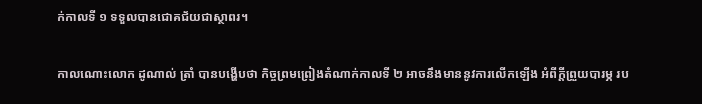ក់កាលទី ១ ទទួលបានជោគជ័យជាស្ថាពរ។

កាលណោះលោក ដូណាល់ ត្រាំ បានបង្ហើបថា កិច្ចព្រមព្រៀងតំណាក់កាលទី ២ អាចនឹងមាននូវការលើកឡើង អំពីក្តីព្រួយបារម្ភ រប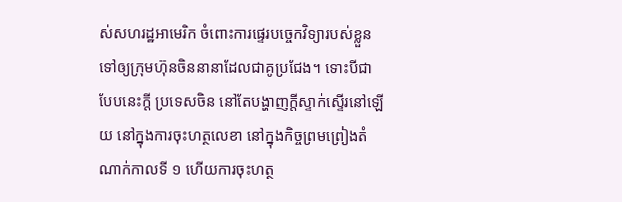ស់សហរដ្ឋអាមេរិក ចំពោះការផ្ទេរបច្ចេកវិទ្យារបស់ខ្លួន ទៅឲ្យក្រុមហ៊ុនចិននានាដែលជាគូប្រជែង។ ទោះបីជាបែបនេះក្តី ប្រទេសចិន នៅតែបង្ហាញក្តីស្ទាក់ស្ទើរនៅឡើយ នៅក្នុងការចុះហត្ថលេខា នៅក្នុងកិច្ចព្រមព្រៀងតំណាក់កាលទី ១ ហើយការចុះហត្ថ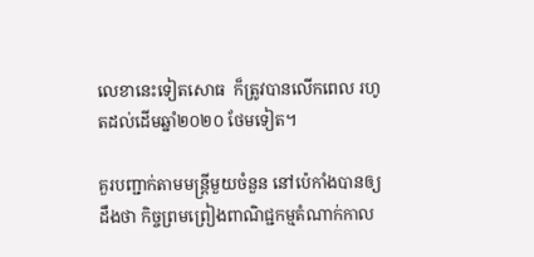លេខានេះទៀតសោធ  ក៏ត្រូវបានលើកពេល រហូតដល់ដើមឆ្នាំ២០២០ ថែមទៀត។

គួរបញ្ជាក់តាមមន្ត្រីមួយចំនួន នៅប៉េកាំងបានឲ្យដឹងថា កិច្ចព្រមព្រៀងពាណិជ្ជកម្មតំណាក់កាល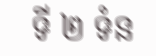ទី ២ ទំន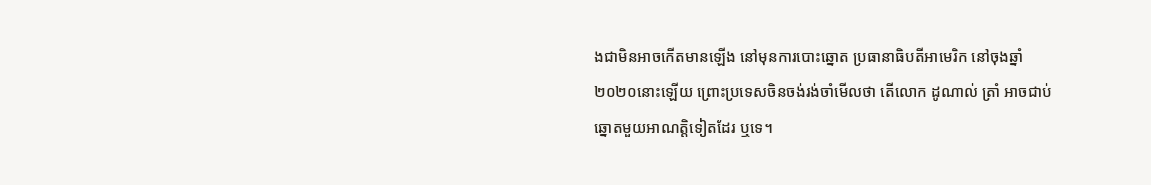ងជាមិនអាចកើតមានឡើង នៅមុនការបោះឆ្នោត ប្រធានាធិបតីអាមេរិក នៅចុងឆ្នាំ២០២០នោះឡើយ ព្រោះប្រទេសចិនចង់រង់ចាំមើលថា តើលោក ដូណាល់ ត្រាំ អាចជាប់ឆ្នោតមួយអាណត្តិទៀតដែរ ឬទេ។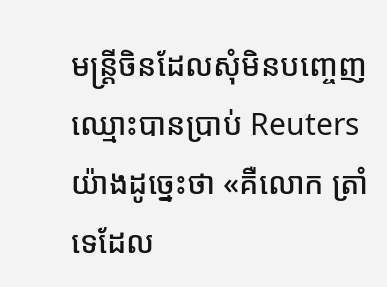មន្ត្រីចិនដែលសុំមិនបញ្ចេញឈ្មោះបានប្រាប់ Reuters យ៉ាងដូច្នេះថា «គឺលោក ត្រាំ ទេដែល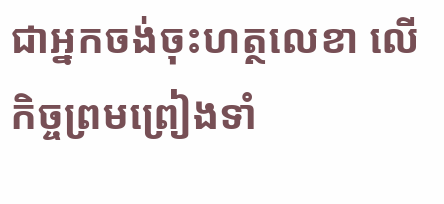ជាអ្នកចង់ចុះហត្ថលេខា លើកិច្ចព្រមព្រៀងទាំ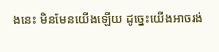ងនេះ មិនមែនយើងឡើយ ដូច្នេះយើងអាចរង់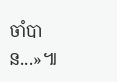ចាំបាន...»៕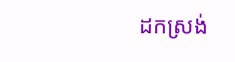ដកស្រង់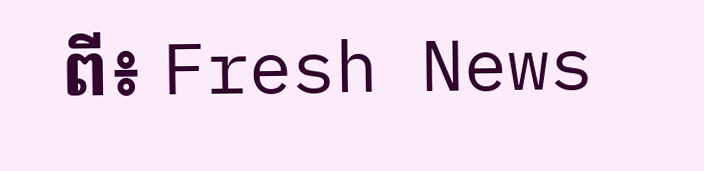ពី៖ Fresh News